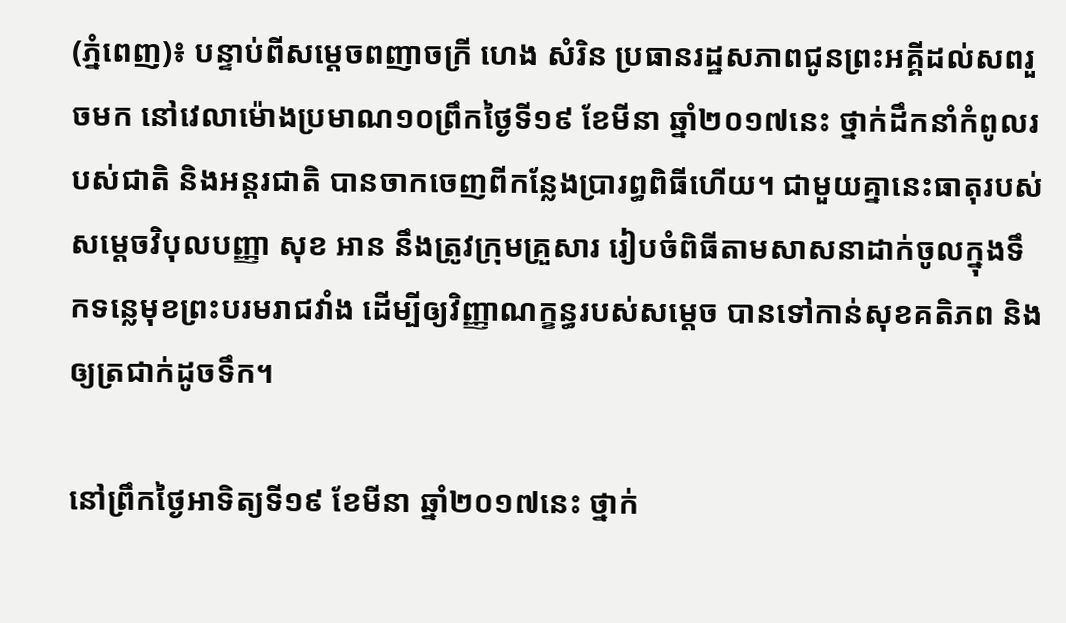(ភ្នំពេញ)៖ បន្ទាប់ពីសម្តេចពញាចក្រី ហេង សំរិន ប្រធានរដ្ឋសភាពជូនព្រះអគ្គីដល់សពរួចមក នៅវេលាម៉ោងប្រមាណ១០ព្រឹកថ្ងៃទី១៩ ខែមីនា ឆ្នាំ២០១៧នេះ ថ្នាក់ដឹកនាំកំពូលរបស់ជាតិ និងអន្តរជាតិ បានចាកចេញពីកន្លែងប្រារព្ធពិធីហើយ។ ជាមួយគ្នានេះធាតុរបស់សម្តេចវិបុលបញ្ញា សុខ អាន នឹងត្រូវក្រុមគ្រួសារ រៀបចំពិធីតាមសាសនាដាក់ចូលក្នុងទឹកទន្លេមុខព្រះបរមរាជវាំង ដើម្បីឲ្យវិញ្ញាណក្ខន្ធរបស់សម្តេច បានទៅកាន់សុខគតិភព និងឲ្យត្រជាក់ដូចទឹក។

នៅព្រឹកថ្ងៃអាទិត្យទី១៩ ខែមីនា ឆ្នាំ២០១៧នេះ ថ្នាក់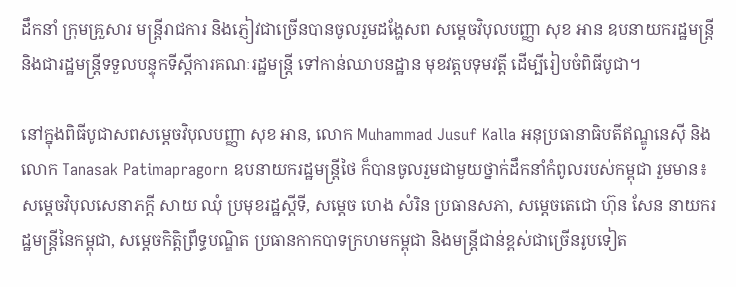ដឹកនាំ ក្រុមគ្រួសារ មន្រ្តីរាជការ និងភ្ញៀវជាច្រើនបានចូលរួមដង្ហែសព សម្តេចវិបុលបញ្ញា សុខ អាន ឧបនាយករដ្ឋមន្រ្តី និងជារដ្ឋមន្រ្តីទទួលបន្ទុកទីស្តីការគណៈរដ្ឋមន្រ្តី ទៅកាន់ឈាបនដ្ឋាន មុខវត្តបទុមវត្តី ដើម្បីរៀបចំពិធីបូជា។

នៅក្នុងពិធីបូជាសពសម្តេចវិបុលបញ្ញា សុខ អាន, លោក Muhammad Jusuf Kalla អនុប្រធានាធិបតីឥណ្ឌូនេស៊ី និងលោក Tanasak Patimapragorn ឧបនាយករដ្ឋមន្រ្តីថៃ ក៏បានចូលរួមជាមួយថ្នាក់ដឹកនាំកំពូលរបស់កម្ពុជា រួមមាន៖ សម្តេចវិបុលសេនាភក្តី សាយ ឈុំ ប្រមុខរដ្ឋស្តីទី, សម្តេច ហេង សំរិន ប្រធានសភា, សម្តេចតេជោ ហ៊ុន សែន នាយករដ្ឋមន្រ្តីនៃកម្ពុជា, សម្តេចកិតិ្តព្រឹទ្ធបណ្ឌិត ប្រធានកាកបាទក្រហមកម្ពុជា និងមន្រ្តីជាន់ខ្ពស់ជាច្រើនរូបទៀត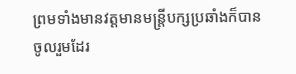ព្រមទាំងមានវត្តមានមន្រ្តីបក្សប្រឆាំងក៏បានចូលរួមដែរ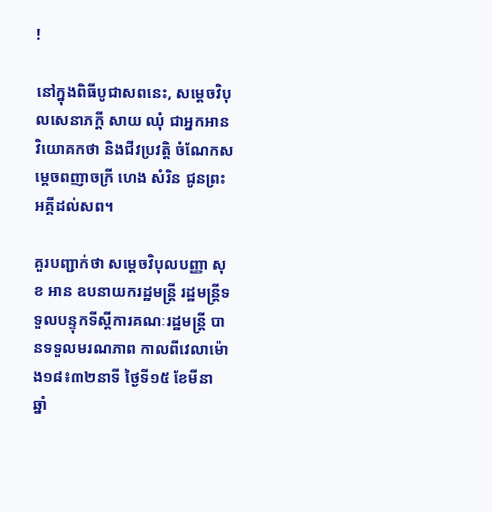!

នៅក្នុងពិធីបូជាសពនេះ, សម្តេចវិបុលសេនាភក្តី សាយ ឈុំ ជាអ្នកអានវិយោគកថា និងជីវប្រវត្តិ ចំណែកសម្តេចពញាចក្រី ហេង សំរិន ជូនព្រះអគ្គីដល់សព។

គួរបញ្ជាក់ថា សម្ដេចវិបុលបញ្ញា សុខ អាន ឧបនាយករដ្ឋមន្ត្រី រដ្ឋមន្ត្រីទទួលបន្ទុកទីស្ដីការគណៈរដ្ឋមន្ត្រី បានទទួលមរណភាព កាលពីវេលាម៉ោង១៨៖៣២នាទី ថ្ងៃទី១៥ ខែមីនា ឆ្នាំ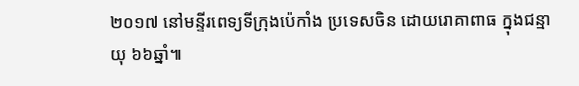២០១៧ នៅមន្ទីរពេទ្យទីក្រុងប៉េកាំង ប្រទេសចិន ដោយរោគាពាធ ក្នុងជន្មាយុ ៦៦ឆ្នាំ៕